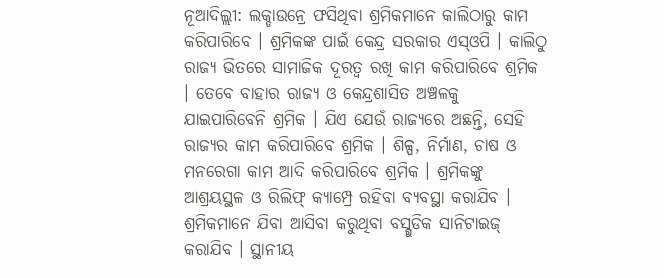ନୂଆଦିଲ୍ଲୀ: ଲକ୍ଡାଉନ୍ରେ ଫସିଥିବା ଶ୍ରମିକମାନେ କାଲିଠାରୁ କାମ କରିପାରିବେ । ଶ୍ରମିକଙ୍କ ପାଇଁ କେନ୍ଦ୍ର ସରକାର ଏସ୍ଓପି । କାଲିଠୁ ରାଜ୍ୟ ଭିତରେ ସାମାଜିକ ଦୂରତ୍ବ ରଖି କାମ କରିପାରିବେ ଶ୍ରମିକ । ତେବେ ବାହାର ରାଜ୍ୟ ଓ କେନ୍ଦ୍ରଶାସିତ ଅଞ୍ଚଳକୁ ଯାଇପାରିବେନି ଶ୍ରମିକ । ଯିଏ ଯେଉଁ ରାଜ୍ୟରେ ଅଛନ୍ତି, ସେହି ରାଜ୍ୟର କାମ କରିପାରିବେ ଶ୍ରମିକ । ଶିଳ୍ପ, ନିର୍ମାଣ, ଚାଷ ଓ ମନରେଗା କାମ ଆଦି କରିପାରିବେ ଶ୍ରମିକ । ଶ୍ରମିକଙ୍କୁ ଆଶ୍ରୟସ୍ଥଳ ଓ ରିଲିଫ୍ କ୍ୟାମ୍ପ୍ରେ ରହିବା ବ୍ୟବସ୍ଥା କରାଯିବ । ଶ୍ରମିକମାନେ ଯିବା ଆସିବା କରୁଥିବା ବସ୍ଗୁଡିକ ସାନିଟାଇଜ୍ କରାଯିବ । ସ୍ଥାନୀୟ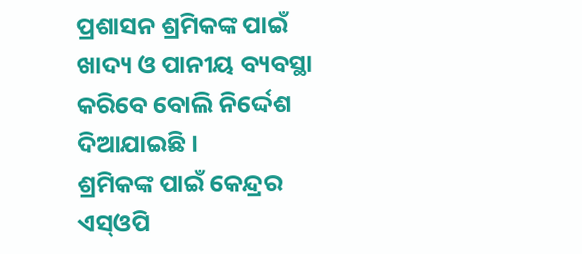ପ୍ରଶାସନ ଶ୍ରମିକଙ୍କ ପାଇଁ ଖାଦ୍ୟ ଓ ପାନୀୟ ବ୍ୟବସ୍ଥା କରିବେ ବୋଲି ନିର୍ଦ୍ଦେଶ ଦିଆଯାଇଛି ।
ଶ୍ରମିକଙ୍କ ପାଇଁ କେନ୍ଦ୍ରର ଏସ୍ଓପି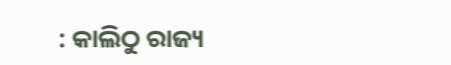: କାଲିଠୁ ରାଜ୍ୟ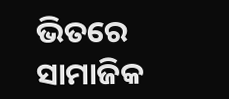ଭିତରେ ସାମାଜିକ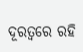ଦୂରତ୍ବରେ ରହି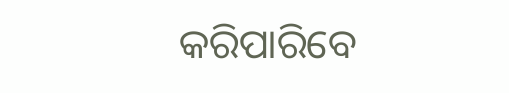କରିପାରିବେ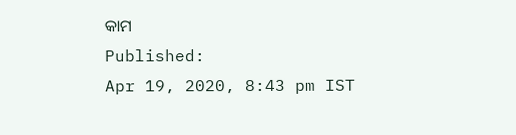କାମ
Published:
Apr 19, 2020, 8:43 pm IST